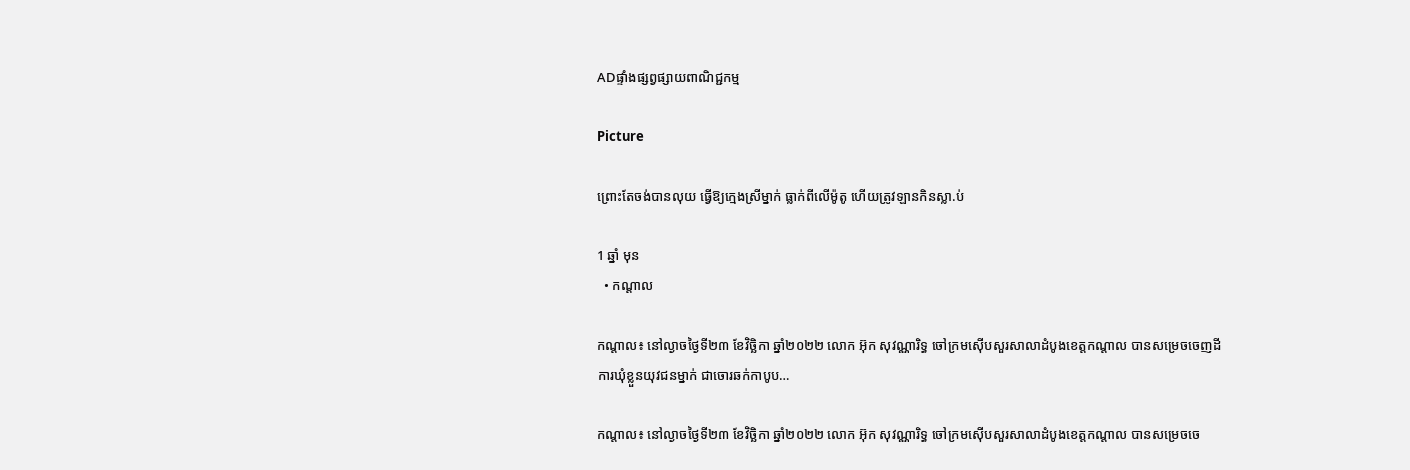ADផ្ទាំងផ្សព្វផ្សាយពាណិជ្ជកម្ម

Picture

ព្រោះតែចង់បានលុយ ធ្វើឱ្យក្មេងស្រីម្នាក់ ធ្លាក់ពីលើម៉ូតូ ហើយត្រូវឡានកិនស្លា.ប់

1 ឆ្នាំ មុន
  • កណ្តាល

កណ្តាល៖ នៅល្ងាចថ្ងៃទី២៣ ខែវិច្ឆិកា ឆ្នាំ២០២២ លោក អ៊ុក សុវណ្ណារិទ្ធ ចៅក្រមស៊ើបសួរសាលាដំបូងខេត្តកណ្តាល បានសម្រេចចេញដីការឃុំខ្លួនយុវជនម្នាក់ ជាចោរឆក់កាបូប…

កណ្តាល៖ នៅល្ងាចថ្ងៃទី២៣ ខែវិច្ឆិកា ឆ្នាំ២០២២ លោក អ៊ុក សុវណ្ណារិទ្ធ ចៅក្រមស៊ើបសួរសាលាដំបូងខេត្តកណ្តាល បានសម្រេចចេ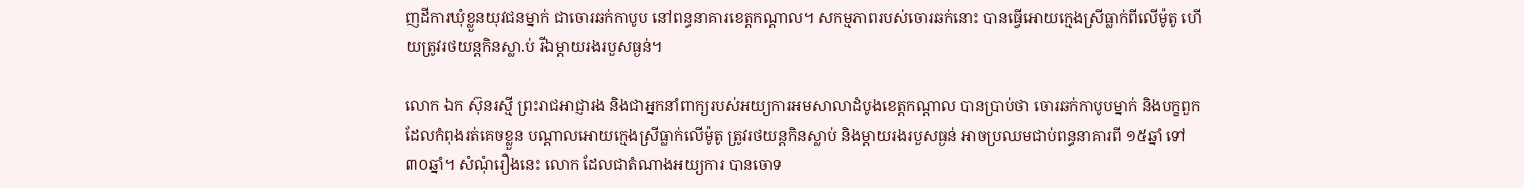ញដីការឃុំខ្លួនយុវជនម្នាក់ ជាចោរឆក់កាបូប នៅពន្ធនាគារខេត្តកណ្តាល។ សកម្មភាពរបស់ចោរឆក់នោះ បានធ្វើអោយក្មេងស្រីធ្លាក់ពីលើម៉ូតូ ហើយត្រូវរថយន្តកិនស្លា.ប់ រីឯម្តាយរងរបួសធ្ងន់។

លោក ឯក ស៊ុនរស្មី ព្រះរាជអាជ្ញារង និងជាអ្នកនាំពាក្យរបស់អយ្យការអមសាលាដំបូងខេត្តកណ្តាល បានប្រាប់ថា ចោរឆក់កាបូបម្នាក់ និងបក្ខពួក ដែលកំពុងរត់គេចខ្លួន បណ្តាលអោយក្មេងស្រីធ្លាក់លើម៉ូតូ ត្រូវរថយន្តកិនស្លាប់ និងម្តាយរងរបួសធ្ងន់ អាចប្រឈមជាប់ពន្ធនាគារពី ១៥ឆ្នាំ ទៅ ៣០ឆ្នាំ។ សំណុំរឿងនេះ លោក ដែលជាតំណាងអយ្យការ បានចោទ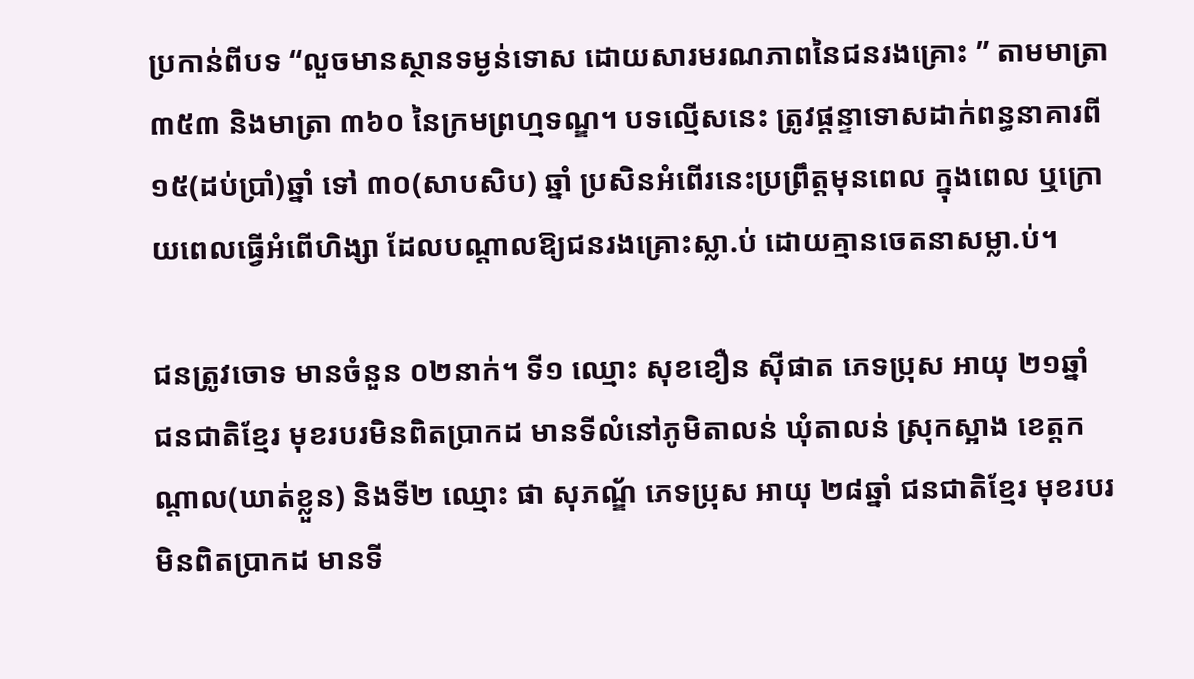ប្រកាន់ពីបទ “លួចមានស្ថានទម្ងន់ទោស ដោយសារមរណភាពនៃជនរងគ្រោះ ” តាមមាត្រា៣៥៣ និងមាត្រា ៣៦០ នៃក្រមព្រហ្មទណ្ឌ។ បទល្មើសនេះ ត្រូវផ្តន្ទាទោសដាក់ពន្ធនាគារពី ១៥(ដប់ប្រាំ)ឆ្នាំ ទៅ ៣០(សាបសិប) ឆ្នាំ ប្រសិនអំពើរនេះប្រព្រឹត្តមុនពេល ក្នុងពេល ឬក្រោយពេលធ្វើអំពើហិង្សា ដែលបណ្តាលឱ្យជនរងគ្រោះស្លា.ប់ ដោយគ្មានចេតនាសម្លា.ប់។

ជនត្រូវចោទ មានចំនួន ០២នាក់។ ទី១ ឈ្មោះ សុខខឿន ស៊ីផាត ភេទប្រុស អាយុ ២១ឆ្នាំ ជនជាតិខ្មែរ មុខរបរមិនពិតប្រាកដ មានទីលំនៅភូមិតាលន់ ឃុំតាលន់ ស្រុកស្អាង ខេត្តកណ្ដាល(ឃាត់ខ្លួន) និងទី២ ឈ្មោះ ផា សុភណ្ឌ័ ភេទប្រុស អាយុ ២៨ឆ្នាំ ជនជាតិខ្មែរ មុខរបរមិនពិតប្រាកដ មានទី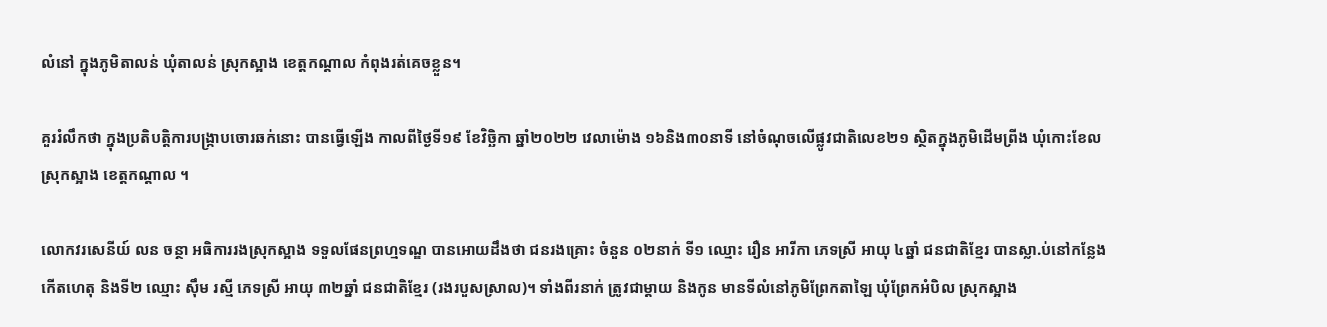លំនៅ ក្នុងភូមិតាលន់ ឃុំតាលន់ ស្រុកស្អាង ខេត្តកណ្ដាល កំពុងរត់គេចខ្លួន។

គួររំលឹកថា ក្នុងប្រតិបត្តិការបង្ក្រាបចោរឆក់នោះ បានធ្វើឡើង កាលពីថ្ងៃទី១៩ ខែវិច្ឆិកា ឆ្នាំ២០២២ វេលាម៉ោង ១៦និង៣០នាទី នៅចំណុចលើផ្លូវជាតិលេខ២១ ស្ថិតក្នុងភូមិដើមព្រីង ឃុំកោះខែល ស្រុកស្អាង ខេត្តកណ្តាល ។

លោកវរសេនីយ៍ លន ចន្ថា អធិការរងស្រុកស្អាង ទទួលផែនព្រហ្មទណ្ឌ បានអោយដឹងថា ជនរងគ្រោះ ចំនួន ០២នាក់ ទី១ ឈ្មោះ រឿន អារីកា ភេទស្រី អាយុ ៤ឆ្នាំ ជនជាតិខ្មែរ បានស្លា.ប់នៅកន្លែងកើតហេតុ និងទី២ ឈ្មោះ ស៊ឹម រស្មី ភេទស្រី អាយុ ៣២ឆ្នាំ ជនជាតិខ្មែរ (រងរបួសស្រាល)។ ទាំងពីរនាក់ ត្រូវជាម្ដាយ និងកូន មានទីលំនៅភូមិព្រែកតាឡៃ ឃុំព្រែកអំបិល ស្រុកស្អាង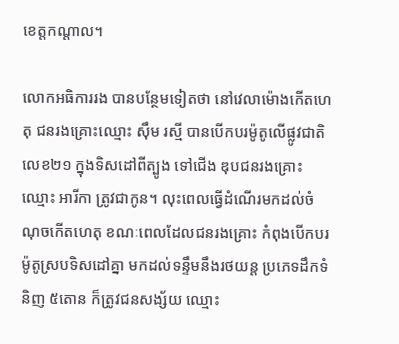ខេត្តកណ្ដាល។

លោកអធិការរង បានបន្ថែមទៀតថា នៅវេលាម៉ោងកើតហេតុ ជនរងគ្រោះឈ្មោះ ស៊ឹម រស្មី បានបើកបរម៉ូតូលើផ្លូវជាតិលេខ២១ ក្នុងទិសដៅពីត្បូង ទៅជើង ឌុបជនរងគ្រោះ ឈ្មោះ អារីកា ត្រូវជាកូន។ លុះពេលធ្វើដំណើរមកដល់ចំណុចកើតហេតុ ខណៈពេលដែលជនរងគ្រោះ កំពុងបើកបរម៉ូតូស្របទិសដៅគ្នា មកដល់ទន្ទឹមនឹងរថយន្ដ ប្រភេទដឹកទំនិញ ៥តោន ក៏ត្រូវជនសង្ស័យ ឈ្មោះ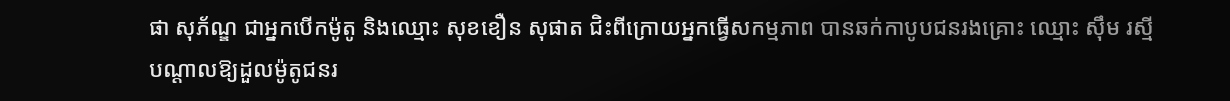ផា សុភ័ណ្ឌ ជាអ្នកបើកម៉ូតូ និងឈ្មោះ សុខខឿន សុផាត ជិះពីក្រោយអ្នកធ្វើសកម្មភាព បានឆក់កាបូបជនរងគ្រោះ ឈ្មោះ ស៊ឹម រស្មី បណ្ដាលឱ្យដួលម៉ូតូជនរ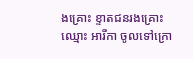ងគ្រោះ ខ្ទាតជនរងគ្រោះ ឈ្មោះ អារីកា ចូលទៅក្រោ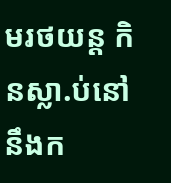មរថយន្ត កិនស្លា.ប់នៅនឹងក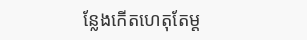ន្លែងកើតហេតុតែម្ដ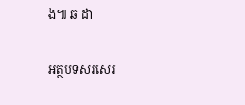ង៕ ឆ ដា

អត្ថបទសរសេរ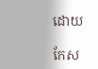ដោយ

កែស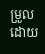ម្រួលដោយ